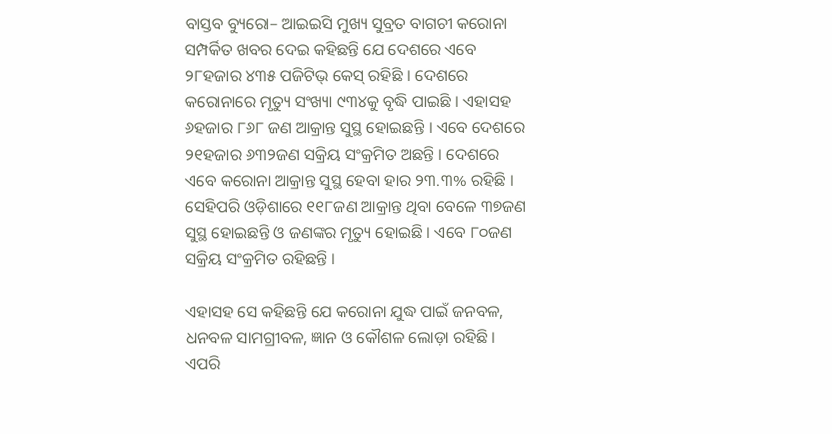ବାସ୍ତବ ବ୍ୟୁରୋ– ଆଇଇସି ମୁଖ୍ୟ ସୁବ୍ରତ ବାଗଚୀ କରୋନା ସମ୍ପର୍କିତ ଖବର ଦେଇ କହିଛନ୍ତି ଯେ ଦେଶରେ ଏବେ ୨୮ହଜାର ୪୩୫ ପଜିଟିଭ୍ କେସ୍ ରହିଛି । ଦେଶରେ କରୋନାରେ ମୃତ୍ୟୁ ସଂଖ୍ୟା ୯୩୪କୁ ବୃଦ୍ଧି ପାଇଛି । ଏହାସହ ୬ହଜାର ୮୬୮ ଜଣ ଆକ୍ରାନ୍ତ ସୁସ୍ଥ ହୋଇଛନ୍ତି । ଏବେ ଦେଶରେ ୨୧ହଜାର ୬୩୨ଜଣ ସକ୍ରିୟ ସଂକ୍ରମିତ ଅଛନ୍ତି । ଦେଶରେ ଏବେ କରୋନା ଆକ୍ରାନ୍ତ ସୁସ୍ଥ ହେବା ହାର ୨୩.୩% ରହିଛି । ସେହିପରି ଓଡ଼ିଶାରେ ୧୧୮ଜଣ ଆକ୍ରାନ୍ତ ଥିବା ବେଳେ ୩୭ଜଣ ସୁସ୍ଥ ହୋଇଛନ୍ତି ଓ ଜଣଙ୍କର ମୃତ୍ୟୁ ହୋଇଛି । ଏବେ ୮୦ଜଣ ସକ୍ରିୟ ସଂକ୍ରମିତ ରହିଛନ୍ତି ।

ଏହାସହ ସେ କହିଛନ୍ତି ଯେ କରୋନା ଯୁଦ୍ଧ ପାଇଁ ଜନବଳ, ଧନବଳ ସାମଗ୍ରୀବଳ, ଜ୍ଞାନ ଓ କୌଶଳ ଲୋଡ଼ା ରହିଛି । ଏପରି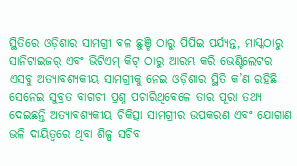ସ୍ଥିତିରେ ଓଡ଼ିଶାର ସାମଗ୍ରୀ ବଳ ଛୁଞ୍ଚି ଠାରୁ ପିପିଇ ପର୍ଯ୍ୟନ୍ତ, ମାସ୍କଠାରୁ ସାନିଟାଇଜର୍ ଏବଂ ଭିଟିଏମ୍ କିଟ୍ ଠାରୁ ଆରମ୍ଭ କରି ଭେଣ୍ଟିଲେଟର ଏସବୁ ଅତ୍ୟାବଶ୍ୟକୀୟ ସାମଗ୍ରୀକୁ ନେଇ ଓଡ଼ିଶାର ସ୍ଥିତି କ’ଣ ରହିଛି ସେନେଇ ସୁବ୍ରତ ବାଗଚୀ ପ୍ରଶ୍ନ ପଚାରିଥିବେଳେ ତାର ପୂରା ତଥ୍ୟ ଦେଇଛନ୍ତି ଅତ୍ୟାବଶ୍ୟକୀୟ ଚିକିତ୍ସା ସାମଗ୍ରୀର ଉପକରଣ ଏବଂ ଯୋଗାଣ ଭଳି ଦାୟିତ୍ୱରେ ଥିବା ଶିଳ୍ପ ସଚିବ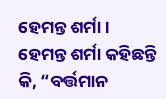ହେମନ୍ତ ଶର୍ମା ।
ହେମନ୍ତ ଶର୍ମା କହିଛନ୍ତି କି, “ବର୍ତ୍ତମାନ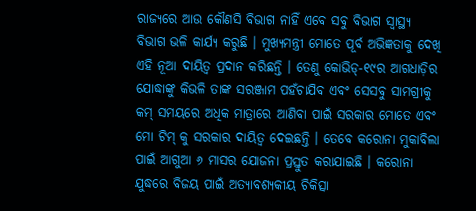ରାଜ୍ୟରେ ଆଉ କୌଣସି ବିଭାଗ ନାହିଁ ଏବେ ସବୁ ବିଭାଗ ସ୍ୱାସ୍ଥ୍ୟ ବିଭାଗ ଭଳି କାର୍ଯ୍ୟ କରୁଛି । ମୁଖ୍ୟମନ୍ତ୍ରୀ ମୋତେ ପୂର୍ବ ଅଭିଜ୍ଞତାକୁ ଦେଖି ଏହି ନୂଆ ଦାୟିତ୍ୱ ପ୍ରଦାନ କରିଛନ୍ତି । ତେଣୁ କୋଭିଡ୍-୧୯ର ଆଗଧାଡ଼ିର ଯୋଦ୍ଧାଙ୍କୁ କିଭଳି ତାଙ୍କ ସରଞ୍ଜାମ ପହଁଚାଯିବ ଏବଂ ସେସବୁ ସାମଗ୍ରୀକୁ କମ୍ ସମୟରେ ଅଧିକ ମାତ୍ରାରେ ଆଣିବା ପାଇଁ ସରକାର ମୋତେ ଏବଂ ମୋ ଟିମ୍ କୁ ସରକାର ଦାୟିତ୍ୱ ଦେଇଛନ୍ତି । ତେବେ କରୋନା ମୁକାବିଲା ପାଇଁ ଆଗୁଆ ୬ ମାସର ଯୋଜନା ପ୍ରସ୍ତୁତ କରାଯାଇଛି । କରୋନା ଯୁଦ୍ଧରେ ବିଜୟ ପାଇଁ ଅତ୍ୟାବଶ୍ୟକୀୟ ଚିକିତ୍ସା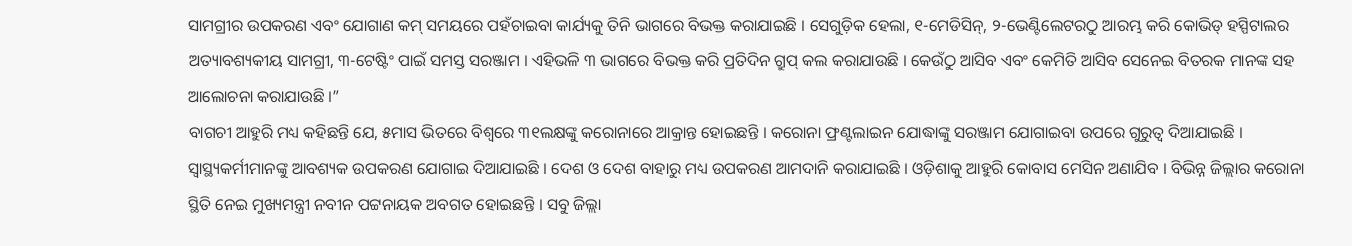ସାମଗ୍ରୀର ଉପକରଣ ଏବଂ ଯୋଗାଣ କମ୍ ସମୟରେ ପହଁଚାଇବା କାର୍ଯ୍ୟକୁ ତିନି ଭାଗରେ ବିଭକ୍ତ କରାଯାଇଛି । ସେଗୁଡ଼ିକ ହେଲା, ୧-ମେଡିସିନ୍, ୨-ଭେଣ୍ଟିଲେଟରଠୁ ଆରମ୍ଭ କରି କୋଭିଡ୍ ହସ୍ପିଟାଲର ଅତ୍ୟାବଶ୍ୟକୀୟ ସାମଗ୍ରୀ, ୩-ଟେଷ୍ଟିଂ ପାଇଁ ସମସ୍ତ ସରଞ୍ଜାମ । ଏହିଭଳି ୩ ଭାଗରେ ବିଭକ୍ତ କରି ପ୍ରତିଦିନ ଗ୍ରୁପ୍ କଲ କରାଯାଉଛି । କେଉଁଠୁ ଆସିବ ଏବଂ କେମିତି ଆସିବ ସେନେଇ ବିତରକ ମାନଙ୍କ ସହ ଆଲୋଚନା କରାଯାଉଛି ।”
ବାଗଚୀ ଆହୁରି ମଧ୍ୟ କହିଛନ୍ତି ଯେ, ୫ମାସ ଭିତରେ ବିଶ୍ୱରେ ୩୧ଲକ୍ଷଙ୍କୁ କରୋନାରେ ଆକ୍ରାନ୍ତ ହୋଇଛନ୍ତି । କରୋନା ଫ୍ରଣ୍ଟଲାଇନ ଯୋଦ୍ଧାଙ୍କୁ ସରଞ୍ଜାମ ଯୋଗାଇବା ଉପରେ ଗୁରୁତ୍ୱ ଦିଆଯାଇଛି । ସ୍ୱାସ୍ଥ୍ୟକର୍ମୀମାନଙ୍କୁ ଆବଶ୍ୟକ ଉପକରଣ ଯୋଗାଇ ଦିଆଯାଇଛି । ଦେଶ ଓ ଦେଶ ବାହାରୁ ମଧ୍ୟ ଉପକରଣ ଆମଦାନି କରାଯାଇଛି । ଓଡ଼ିଶାକୁ ଆହୁରି କୋବାସ ମେସିନ ଅଣାଯିବ । ବିଭିନ୍ନ ଜିଲ୍ଲାର କରୋନା ସ୍ଥିତି ନେଇ ମୁଖ୍ୟମନ୍ତ୍ରୀ ନବୀନ ପଟ୍ଟନାୟକ ଅବଗତ ହୋଇଛନ୍ତି । ସବୁ ଜିଲ୍ଲା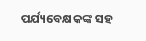ପର୍ଯ୍ୟବେକ୍ଷକଙ୍କ ସହ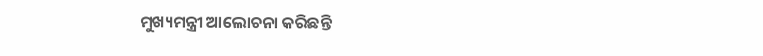ମୁଖ୍ୟମନ୍ତ୍ରୀ ଆଲୋଚନା କରିଛନ୍ତି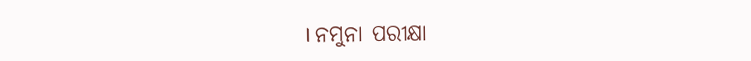। ନମୁନା ପରୀକ୍ଷା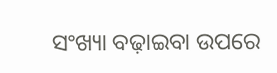ସଂଖ୍ୟା ବଢ଼ାଇବା ଉପରେ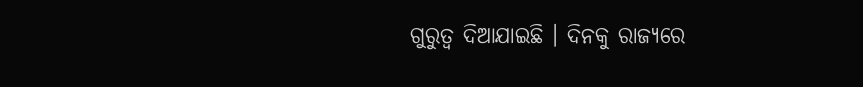ଗୁରୁତ୍ୱ ଦିଆଯାଇଛି । ଦିନକୁ ରାଜ୍ୟରେ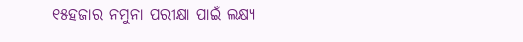୧୫ହଜାର ନମୁନା ପରୀକ୍ଷା ପାଇଁ ଲକ୍ଷ୍ୟ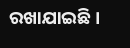ରଖାଯାଇଛି ।